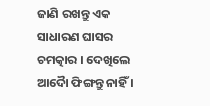ଜାଣି ରଖନ୍ତୁ ଏକ ସାଧାରଣ ଘାସର ଚମତ୍କାର । ଦେଖିଲେ ଆଦୋୖ ଫିଙ୍ଗନ୍ତୁ ନାହିଁ ।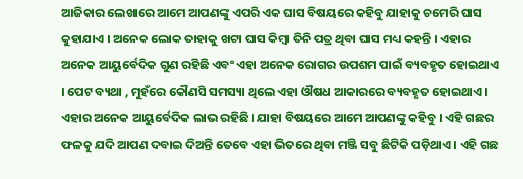ଆଜିକାର ଲେଖାରେ ଆମେ ଆପଣଙ୍କୁ ଏପରି ଏକ ଘାସ ବିଷୟରେ କହିବୁ ଯାହାକୁ ଚମେରି ଘାସ କୁହାଯାଏ । ଅନେକ ଲୋକ ତାହାକୁ ଖଟା ଘାସ କିମ୍ବା ତିନି ପତ୍ର ଥିବା ଘାସ ମଧ୍ୟ କହନ୍ତି । ଏହାର ଅନେକ ଆୟୁର୍ବେଦିକ ଗୁଣ ରହିଛି ଏବଂ ଏହା ଅନେକ ରୋଗର ଉପଶମ ପାଇଁ ବ୍ୟବହୃତ ହୋଇଥାଏ । ପେଟ ବ୍ୟଥା , ମୁହଁରେ କୌଣସି ସମସ୍ୟା ଥିଲେ ଏହା ଔଷଧ ଆକାରରେ ବ୍ୟବହୃତ ହୋଇଥାଏ । ଏହାର ଅନେକ ଆୟୁର୍ବେଦିକ ଲାଭ ରହିଛି । ଯାହା ବିଷୟରେ ଆମେ ଆପଣଙ୍କୁ କହିବୁ । ଏହି ଗଛର ଫଳକୁ ଯଦି ଆପଣ ଦବାଇ ଦିଅନ୍ତି ତେବେ ଏହା ଭିତରେ ଥିବା ମଞ୍ଜି ସବୁ ଛିଟିକି ପଡ଼ିଥାଏ । ଏହି ଗଛ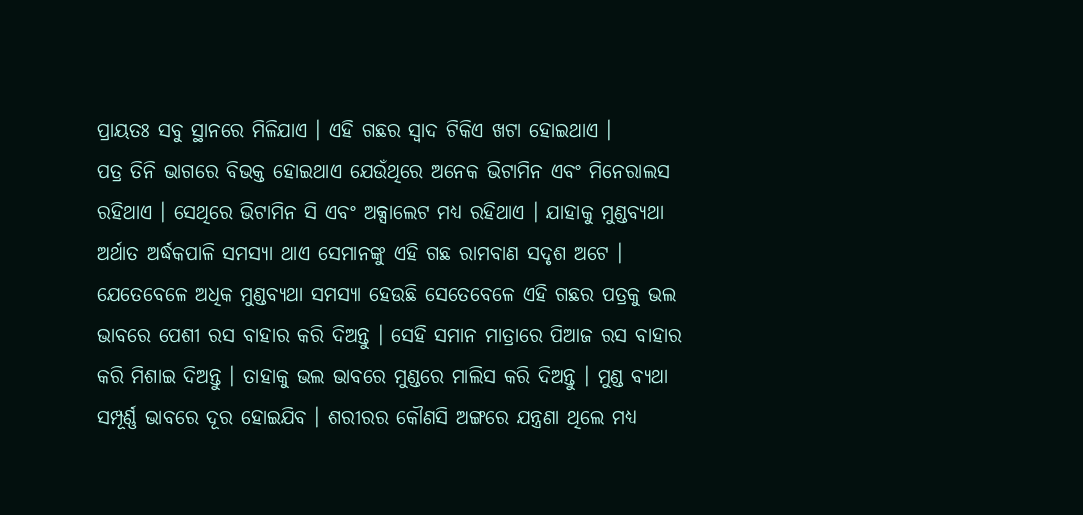ପ୍ରାୟତଃ ସବୁ ସ୍ଥାନରେ ମିଳିଯାଏ । ଏହି ଗଛର ସ୍ୱାଦ ଟିକିଏ ଖଟା ହୋଇଥାଏ ।
ପତ୍ର ତିନି ଭାଗରେ ବିଭକ୍ତ ହୋଇଥାଏ ଯେଉଁଥିରେ ଅନେକ ଭିଟାମିନ ଏବଂ ମିନେରାଲସ ରହିଥାଏ । ସେଥିରେ ଭିଟାମିନ ସି ଏବଂ ଅକ୍ସାଲେଟ ମଧ୍ୟ ରହିଥାଏ । ଯାହାକୁ ମୁଣ୍ଡବ୍ୟଥା ଅର୍ଥାତ ଅର୍ଦ୍ଧକପାଳି ସମସ୍ୟା ଥାଏ ସେମାନଙ୍କୁ ଏହି ଗଛ ରାମବାଣ ସଦୃଶ ଅଟେ । ଯେତେବେଳେ ଅଧିକ ମୁଣ୍ଡବ୍ୟଥା ସମସ୍ୟା ହେଉଛି ସେତେବେଳେ ଏହି ଗଛର ପତ୍ରକୁ ଭଲ ଭାବରେ ପେଶୀ ରସ ବାହାର କରି ଦିଅନ୍ତୁ । ସେହି ସମାନ ମାତ୍ରାରେ ପିଆଜ ରସ ବାହାର କରି ମିଶାଇ ଦିଅନ୍ତୁ । ତାହାକୁ ଭଲ ଭାବରେ ମୁଣ୍ଡରେ ମାଲିସ କରି ଦିଅନ୍ତୁ । ମୁଣ୍ଡ ବ୍ୟଥା ସମ୍ପୂର୍ଣ୍ଣ ଭାବରେ ଦୂର ହୋଇଯିବ । ଶରୀରର କୌଣସି ଅଙ୍ଗରେ ଯନ୍ତ୍ରଣା ଥିଲେ ମଧ୍ୟ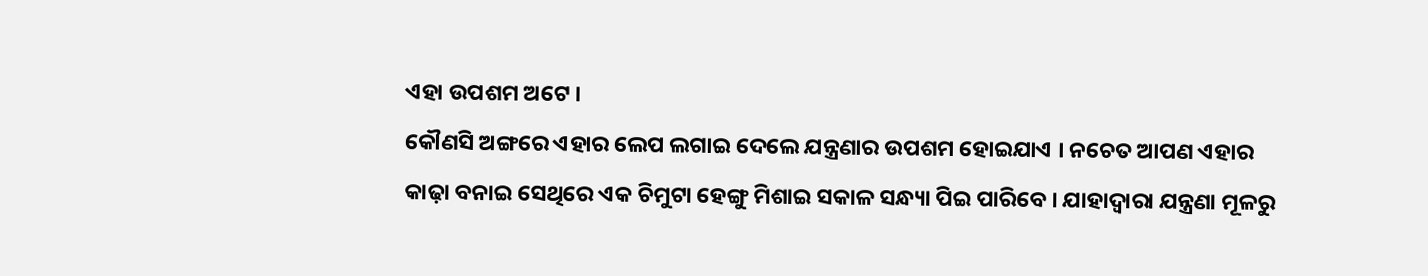ଏହା ଉପଶମ ଅଟେ ।
କୌଣସି ଅଙ୍ଗରେ ଏହାର ଲେପ ଲଗାଇ ଦେଲେ ଯନ୍ତ୍ରଣାର ଉପଶମ ହୋଇଯାଏ । ନଚେତ ଆପଣ ଏହାର କାଢ଼ା ବନାଇ ସେଥିରେ ଏକ ଚିମୁଟା ହେଙ୍ଗୁ ମିଶାଇ ସକାଳ ସନ୍ଧ୍ୟା ପିଇ ପାରିବେ । ଯାହାଦ୍ୱାରା ଯନ୍ତ୍ରଣା ମୂଳରୁ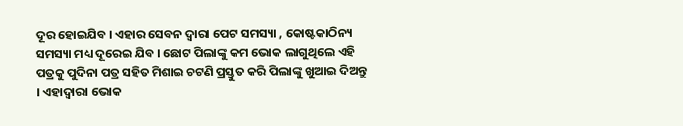ଦୂର ହୋଇଯିବ । ଏହାର ସେବନ ଦ୍ୱାରା ପେଟ ସମସ୍ୟା , କୋଷ୍ଟକାଠିନ୍ୟ ସମସ୍ୟା ମଧ୍ୟ ଦୂରେଇ ଯିବ । ଛୋଟ ପିଲାଙ୍କୁ କମ ଭୋକ ଲାଗୁଥିଲେ ଏହି ପତ୍ରକୁ ପୁଦିନା ପତ୍ର ସହିତ ମିଶାଇ ଚଟଣି ପ୍ରସ୍ତୁତ କରି ପିଲାଙ୍କୁ ଖୁଆଇ ଦିଅନ୍ତୁ । ଏହାଦ୍ବାରା ଭୋକ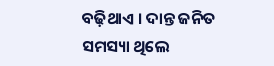ବଢ଼ିଥାଏ । ଦାନ୍ତ ଜନିତ ସମସ୍ୟା ଥିଲେ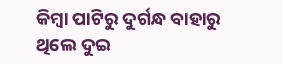କିମ୍ବା ପାଟିରୁ ଦୁର୍ଗନ୍ଧ ବାହାରୁ ଥିଲେ ଦୁଇ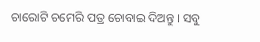ଚାରୋଟି ଚମେରି ପତ୍ର ଚୋବାଇ ଦିଅନ୍ତୁ । ସବୁ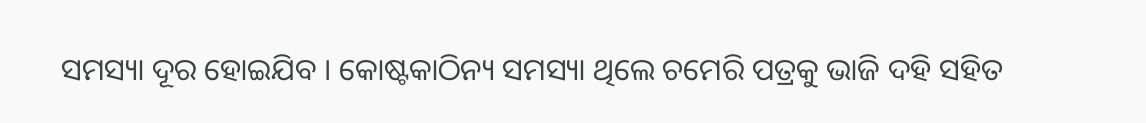ସମସ୍ୟା ଦୂର ହୋଇଯିବ । କୋଷ୍ଟକାଠିନ୍ୟ ସମସ୍ୟା ଥିଲେ ଚମେରି ପତ୍ରକୁ ଭାଜି ଦହି ସହିତ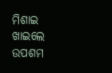ମିଶାଇ ଖାଇଲେ ଉପଶମ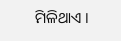ମିଳିଥାଏ ।